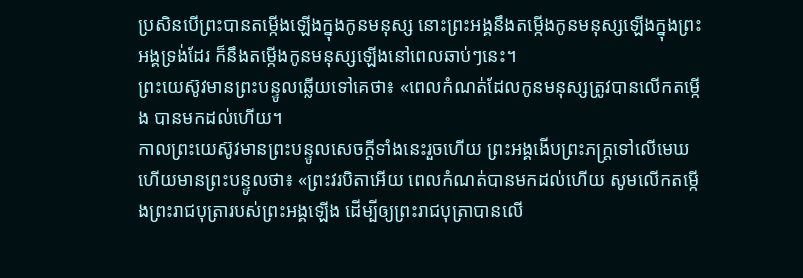ប្រសិនបើព្រះបានតម្កើងឡើងក្នុងកូនមនុស្ស នោះព្រះអង្គនឹងតម្កើងកូនមនុស្សឡើងក្នុងព្រះអង្គទ្រង់ដែរ ក៏នឹងតម្កើងកូនមនុស្សឡើងនៅពេលឆាប់ៗនេះ។
ព្រះយេស៊ូវមានព្រះបន្ទូលឆ្លើយទៅគេថា៖ «ពេលកំណត់ដែលកូនមនុស្សត្រូវបានលើកតម្កើង បានមកដល់ហើយ។
កាលព្រះយេស៊ូវមានព្រះបន្ទូលសេចក្ដីទាំងនេះរួចហើយ ព្រះអង្គងើបព្រះភក្ត្រទៅលើមេឃ ហើយមានព្រះបន្ទូលថា៖ «ព្រះវរបិតាអើយ ពេលកំណត់បានមកដល់ហើយ សូមលើកតម្កើងព្រះរាជបុត្រារបស់ព្រះអង្គឡើង ដើម្បីឲ្យព្រះរាជបុត្រាបានលើ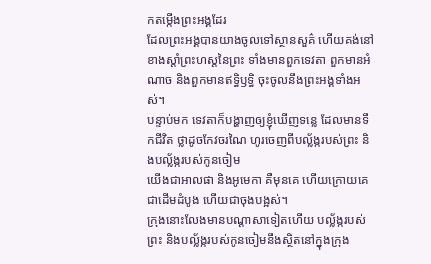កតម្កើងព្រះអង្គដែរ
ដែលព្រះអង្គបានយាងចូលទៅស្ថានសួគ៌ ហើយគង់នៅខាងស្តាំព្រះហស្តនៃព្រះ ទាំងមានពួកទេវតា ពួកមានអំណាច និងពួកមានឥទ្ធិឫទ្ធិ ចុះចូលនឹងព្រះអង្គទាំងអស់។
បន្ទាប់មក ទេវតាក៏បង្ហាញឲ្យខ្ញុំឃើញទន្លេ ដែលមានទឹកជីវិត ថ្លាដូចកែវចរណៃ ហូរចេញពីបល្ល័ង្ករបស់ព្រះ និងបល្ល័ង្ករបស់កូនចៀម
យើងជាអាលផា និងអូមេកា គឺមុនគេ ហើយក្រោយគេ ជាដើមដំបូង ហើយជាចុងបង្អស់។
ក្រុងនោះលែងមានបណ្ដាសាទៀតហើយ បល្ល័ង្ករបស់ព្រះ និងបល្ល័ង្ករបស់កូនចៀមនឹងស្ថិតនៅក្នុងក្រុង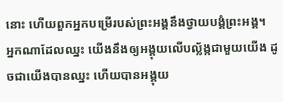នោះ ហើយពួកអ្នកបម្រើរបស់ព្រះអង្គនឹងថ្វាយបង្គំព្រះអង្គ។
អ្នកណាដែលឈ្នះ យើងនឹងឲ្យអង្គុយលើបល្ល័ង្កជាមួយយើង ដូចជាយើងបានឈ្នះ ហើយបានអង្គុយ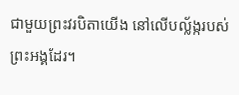ជាមួយព្រះវរបិតាយើង នៅលើបល្ល័ង្ករបស់ព្រះអង្គដែរ។